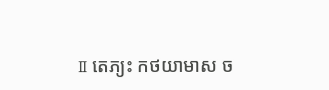Ⅱ តេភ្យះ កថយាមាស ច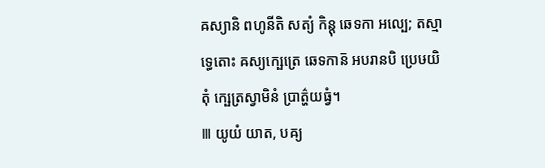ឝស្យានិ ពហូនីតិ សត្យំ កិន្តុ ឆេទកា អល្បេ; តស្មាទ្ធេតោះ ឝស្យក្ឞេត្រេ ឆេទកាន៑ អបរានបិ ប្រេឞយិតុំ ក្ឞេត្រស្វាមិនំ ប្រាត៌្ហយធ្វំ។
Ⅲ យូយំ យាត, បឝ្យ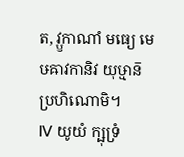ត, វ្ឫកាណាំ មធ្យេ មេឞឝាវកានិវ យុឞ្មាន៑ ប្រហិណោមិ។
Ⅳ យូយំ ក្ឞុទ្រំ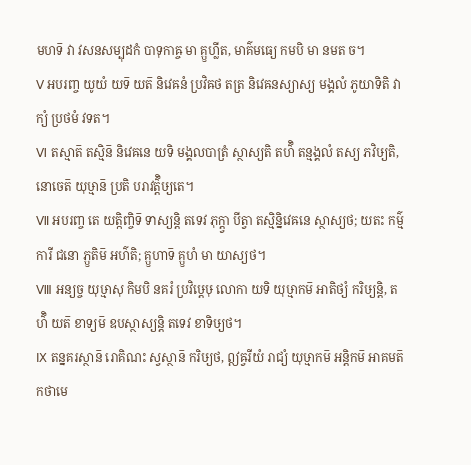មហទ៑ វា វសនសម្បុដកំ បាទុកាឝ្ច មា គ្ឫហ្លីត, មាគ៌មធ្យេ កមបិ មា នមត ច។
Ⅴ អបរញ្ច យូយំ យទ៑ យត៑ និវេឝនំ ប្រវិឝថ តត្រ និវេឝនស្យាស្យ មង្គលំ ភូយាទិតិ វាក្យំ ប្រថមំ វទត។
Ⅵ តស្មាត៑ តស្មិន៑ និវេឝនេ យទិ មង្គលបាត្រំ ស្ថាស្យតិ តហ៌ិ តន្មង្គលំ តស្យ ភវិឞ្យតិ, នោចេត៑ យុឞ្មាន៑ ប្រតិ បរាវត៌្តិឞ្យតេ។
Ⅶ អបរញ្ច តេ យត្កិញ្ចិទ៑ ទាស្យន្តិ តទេវ ភុក្ត្វា បីត្វា តស្មិន្និវេឝនេ ស្ថាស្យថ; យតះ កម៌្មការី ជនោ ភ្ឫតិម៑ អហ៌តិ; គ្ឫហាទ៑ គ្ឫហំ មា យាស្យថ។
Ⅷ អន្យច្ច យុឞ្មាសុ កិមបិ នគរំ ប្រវិឞ្ដេឞុ លោកា យទិ យុឞ្មាកម៑ អាតិថ្យំ ករិឞ្យន្តិ, តហ៌ិ យត៑ ខាទ្យម៑ ឧបស្ថាស្យន្តិ តទេវ ខាទិឞ្យថ។
Ⅸ តន្នគរស្ថាន៑ រោគិណះ ស្វស្ថាន៑ ករិឞ្យថ, ឦឝ្វរីយំ រាជ្យំ យុឞ្មាកម៑ អន្តិកម៑ អាគមត៑ កថាមេ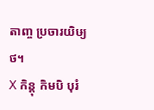តាញ្ច ប្រចារយិឞ្យថ។
Ⅹ កិន្តុ កិមបិ បុរំ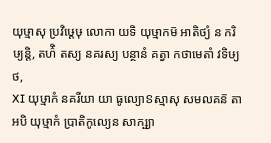យុឞ្មាសុ ប្រវិឞ្ដេឞុ លោកា យទិ យុឞ្មាកម៑ អាតិថ្យំ ន ករិឞ្យន្តិ, តហ៌ិ តស្យ នគរស្យ បន្ថានំ គត្វា កថាមេតាំ វទិឞ្យថ,
Ⅺ យុឞ្មាកំ នគរីយា យា ធូល្យោៜស្មាសុ សមលគន៑ តា អបិ យុឞ្មាកំ ប្រាតិកូល្យេន សាក្ឞ្យា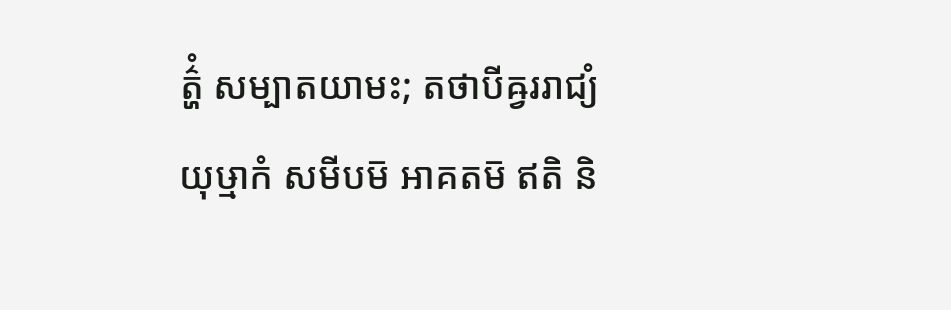ត៌្ហំ សម្បាតយាមះ; តថាបីឝ្វររាជ្យំ យុឞ្មាកំ សមីបម៑ អាគតម៑ ឥតិ និ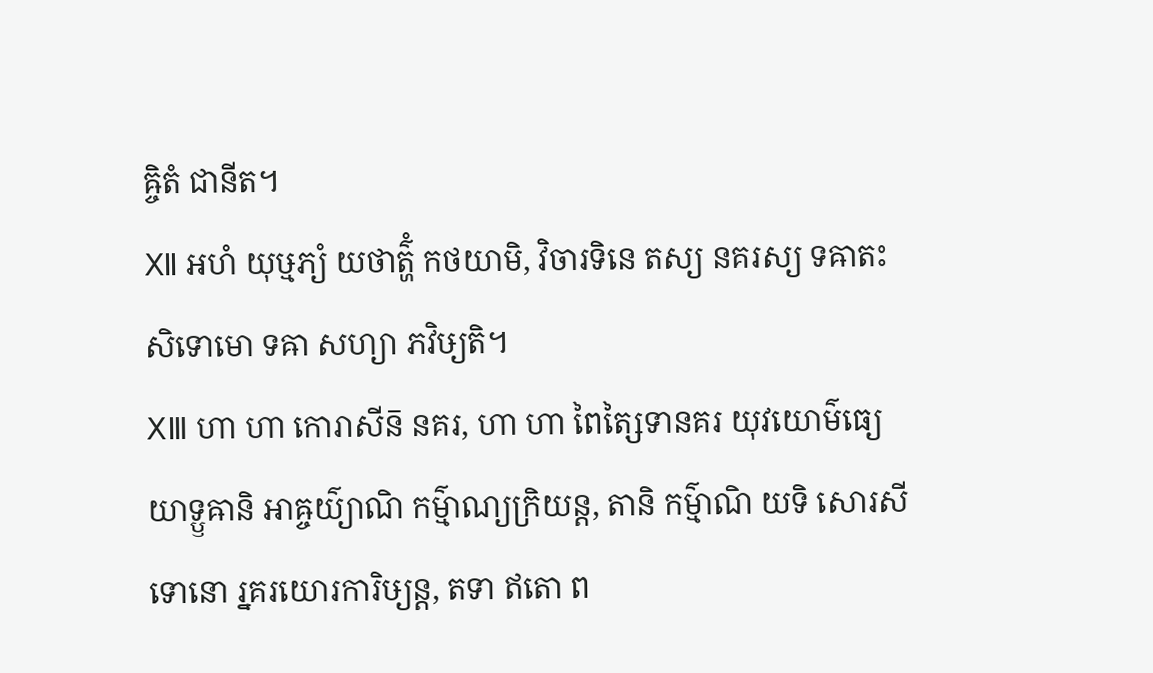ឝ្ចិតំ ជានីត។
Ⅻ អហំ យុឞ្មភ្យំ យថាត៌្ហំ កថយាមិ, វិចារទិនេ តស្យ នគរស្យ ទឝាតះ សិទោមោ ទឝា សហ្យា ភវិឞ្យតិ។
ⅩⅢ ហា ហា កោរាសីន៑ នគរ, ហា ហា ពៃត្សៃទានគរ យុវយោម៌ធ្យេ យាទ្ឫឝានិ អាឝ្ចយ៌្យាណិ កម៌្មាណ្យក្រិយន្ត, តានិ កម៌្មាណិ យទិ សោរសីទោនោ រ្នគរយោរការិឞ្យន្ត, តទា ឥតោ ព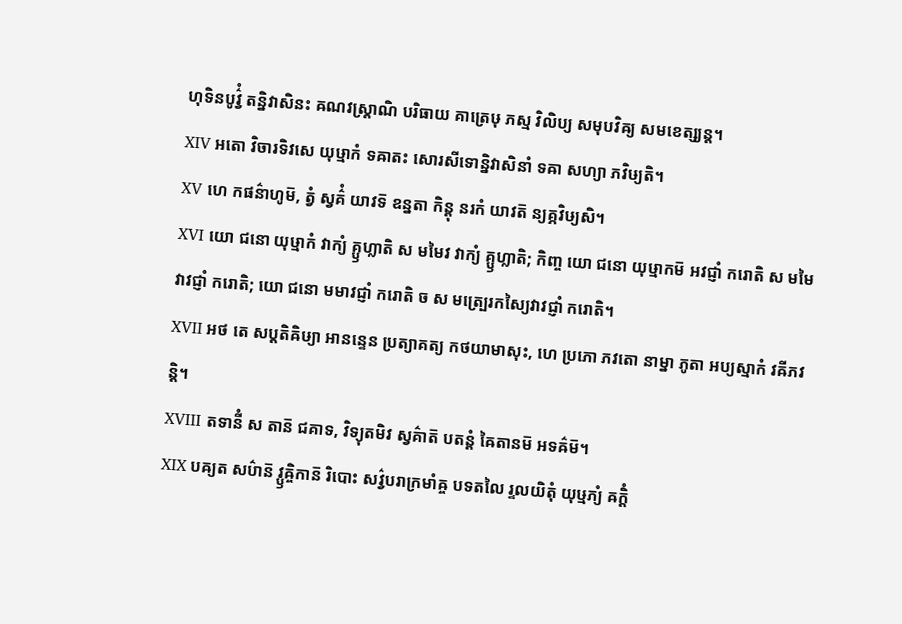ហុទិនបូវ៌្វំ តន្និវាសិនះ ឝណវស្ត្រាណិ បរិធាយ គាត្រេឞុ ភស្ម វិលិប្យ សមុបវិឝ្យ សមខេត្ស្យន្ត។
ⅩⅣ អតោ វិចារទិវសេ យុឞ្មាកំ ទឝាតះ សោរសីទោន្និវាសិនាំ ទឝា សហ្យា ភវិឞ្យតិ។
ⅩⅤ ហេ កផន៌ាហូម៑, ត្វំ ស្វគ៌ំ យាវទ៑ ឧន្នតា កិន្តុ នរកំ យាវត៑ ន្យគ្ភវិឞ្យសិ។
ⅩⅥ យោ ជនោ យុឞ្មាកំ វាក្យំ គ្ឫហ្លាតិ ស មមៃវ វាក្យំ គ្ឫហ្លាតិ; កិញ្ច យោ ជនោ យុឞ្មាកម៑ អវជ្ញាំ ករោតិ ស មមៃវាវជ្ញាំ ករោតិ; យោ ជនោ មមាវជ្ញាំ ករោតិ ច ស មត្ប្រេរកស្យៃវាវជ្ញាំ ករោតិ។
ⅩⅦ អថ តេ សប្តតិឝិឞ្យា អានន្ទេន ប្រត្យាគត្យ កថយាមាសុះ, ហេ ប្រភោ ភវតោ នាម្នា ភូតា អប្យស្មាកំ វឝីភវន្តិ។
ⅩⅧ តទានីំ ស តាន៑ ជគាទ, វិទ្យុតមិវ ស្វគ៌ាត៑ បតន្តំ ឝៃតានម៑ អទឝ៌ម៑។
ⅩⅨ បឝ្យត សប៌ាន៑ វ្ឫឝ្ចិកាន៑ រិបោះ សវ៌្វបរាក្រមាំឝ្ច បទតលៃ រ្ទលយិតុំ យុឞ្មភ្យំ ឝក្តិំ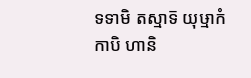ទទាមិ តស្មាទ៑ យុឞ្មាកំ កាបិ ហានិ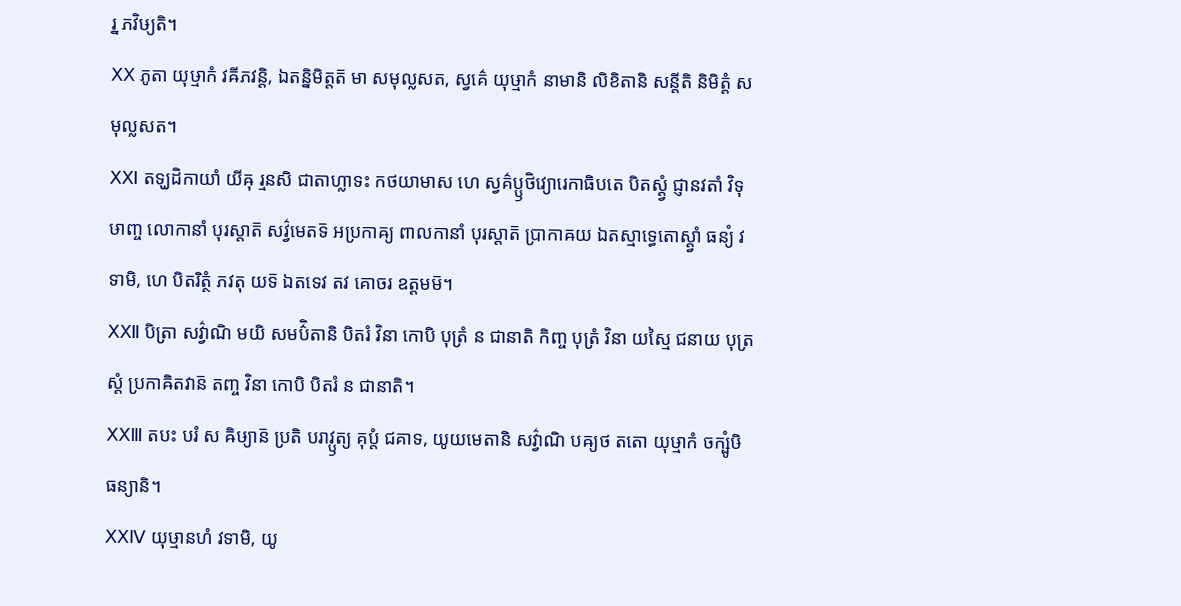រ្ន ភវិឞ្យតិ។
ⅩⅩ ភូតា យុឞ្មាកំ វឝីភវន្តិ, ឯតន្និមិត្តត៑ មា សមុល្លសត, ស្វគ៌េ យុឞ្មាកំ នាមានិ លិខិតានិ សន្តីតិ និមិត្តំ សមុល្លសត។
ⅩⅪ តទ្ឃដិកាយាំ យីឝុ រ្មនសិ ជាតាហ្លាទះ កថយាមាស ហេ ស្វគ៌ប្ឫថិវ្យោរេកាធិបតេ បិតស្ត្វំ ជ្ញានវតាំ វិទុឞាញ្ច លោកានាំ បុរស្តាត៑ សវ៌្វមេតទ៑ អប្រកាឝ្យ ពាលកានាំ បុរស្តាត៑ ប្រាកាឝយ ឯតស្មាទ្ធេតោស្ត្វាំ ធន្យំ វទាមិ, ហេ បិតរិត្ថំ ភវតុ យទ៑ ឯតទេវ តវ គោចរ ឧត្តមម៑។
ⅩⅫ បិត្រា សវ៌្វាណិ មយិ សមប៌ិតានិ បិតរំ វិនា កោបិ បុត្រំ ន ជានាតិ កិញ្ច បុត្រំ វិនា យស្មៃ ជនាយ បុត្រស្តំ ប្រកាឝិតវាន៑ តញ្ច វិនា កោបិ បិតរំ ន ជានាតិ។
ⅩⅩⅢ តបះ បរំ ស ឝិឞ្យាន៑ ប្រតិ បរាវ្ឫត្យ គុប្តំ ជគាទ, យូយមេតានិ សវ៌្វាណិ បឝ្យថ តតោ យុឞ្មាកំ ចក្ឞូំឞិ ធន្យានិ។
ⅩⅩⅣ យុឞ្មានហំ វទាមិ, យូ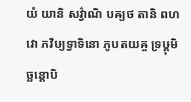យំ យានិ សវ៌្វាណិ បឝ្យថ តានិ ពហវោ ភវិឞ្យទ្វាទិនោ ភូបតយឝ្ច ទ្រឞ្ដុមិច្ឆន្តោបិ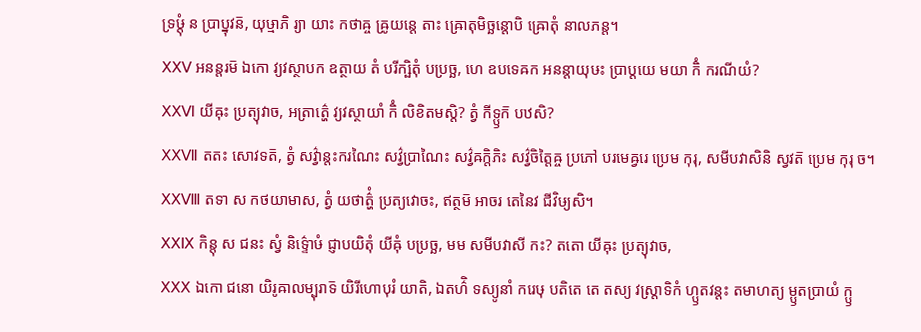ទ្រឞ្ដុំ ន ប្រាប្នុវន៑, យុឞ្មាភិ រ្យា យាះ កថាឝ្ច ឝ្រូយន្តេ តាះ ឝ្រោតុមិច្ឆន្តោបិ ឝ្រោតុំ នាលភន្ត។
ⅩⅩⅤ អនន្តរម៑ ឯកោ វ្យវស្ថាបក ឧត្ថាយ តំ បរីក្ឞិតុំ បប្រច្ឆ, ហេ ឧបទេឝក អនន្តាយុឞះ ប្រាប្តយេ មយា កិំ ករណីយំ?
ⅩⅩⅥ យីឝុះ ប្រត្យុវាច, អត្រាត៌្ហេ វ្យវស្ថាយាំ កិំ លិខិតមស្តិ? ត្វំ កីទ្ឫក៑ បឋសិ?
ⅩⅩⅦ តតះ សោវទត៑, ត្វំ សវ៌្វាន្តះករណៃះ សវ៌្វប្រាណៃះ សវ៌្វឝក្តិភិះ សវ៌្វចិត្តៃឝ្ច ប្រភៅ បរមេឝ្វរេ ប្រេម កុរុ, សមីបវាសិនិ ស្វវត៑ ប្រេម កុរុ ច។
ⅩⅩⅧ តទា ស កថយាមាស, ត្វំ យថាត៌្ហំ ប្រត្យវោចះ, ឥត្ថម៑ អាចរ តេនៃវ ជីវិឞ្យសិ។
ⅩⅩⅨ កិន្តុ ស ជនះ ស្វំ និទ៌្ទោឞំ ជ្ញាបយិតុំ យីឝុំ បប្រច្ឆ, មម សមីបវាសី កះ? តតោ យីឝុះ ប្រត្យុវាច,
ⅩⅩⅩ ឯកោ ជនោ យិរូឝាលម្បុរាទ៑ យិរីហោបុរំ យាតិ, ឯតហ៌ិ ទស្យូនាំ ករេឞុ បតិតេ តេ តស្យ វស្ត្រាទិកំ ហ្ឫតវន្តះ តមាហត្យ ម្ឫតប្រាយំ ក្ឫ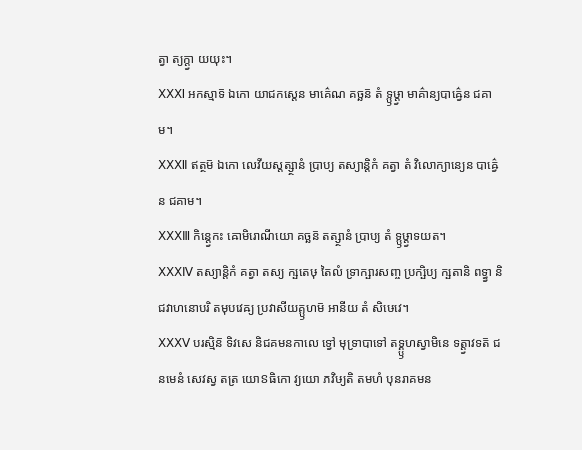ត្វា ត្យក្ត្វា យយុះ។
ⅩⅩⅪ អកស្មាទ៑ ឯកោ យាជកស្តេន មាគ៌េណ គច្ឆន៑ តំ ទ្ឫឞ្ដ្វា មាគ៌ាន្យបាឝ៌្វេន ជគាម។
ⅩⅩⅫ ឥត្ថម៑ ឯកោ លេវីយស្តត្ស្ថានំ ប្រាប្យ តស្យាន្តិកំ គត្វា តំ វិលោក្យាន្យេន បាឝ៌្វេន ជគាម។
ⅩⅩⅩⅢ កិន្ត្វេកះ ឝោមិរោណីយោ គច្ឆន៑ តត្ស្ថានំ ប្រាប្យ តំ ទ្ឫឞ្ដ្វាទយត។
ⅩⅩⅩⅣ តស្យាន្តិកំ គត្វា តស្យ ក្ឞតេឞុ តៃលំ ទ្រាក្ឞារសញ្ច ប្រក្ឞិប្យ ក្ឞតានិ ពទ្ធ្វា និជវាហនោបរិ តមុបវេឝ្យ ប្រវាសីយគ្ឫហម៑ អានីយ តំ សិឞេវេ។
ⅩⅩⅩⅤ បរស្មិន៑ ទិវសេ និជគមនកាលេ ទ្វៅ មុទ្រាបាទៅ តទ្គ្ឫហស្វាមិនេ ទត្ត្វាវទត៑ ជនមេនំ សេវស្វ តត្រ យោៜធិកោ វ្យយោ ភវិឞ្យតិ តមហំ បុនរាគមន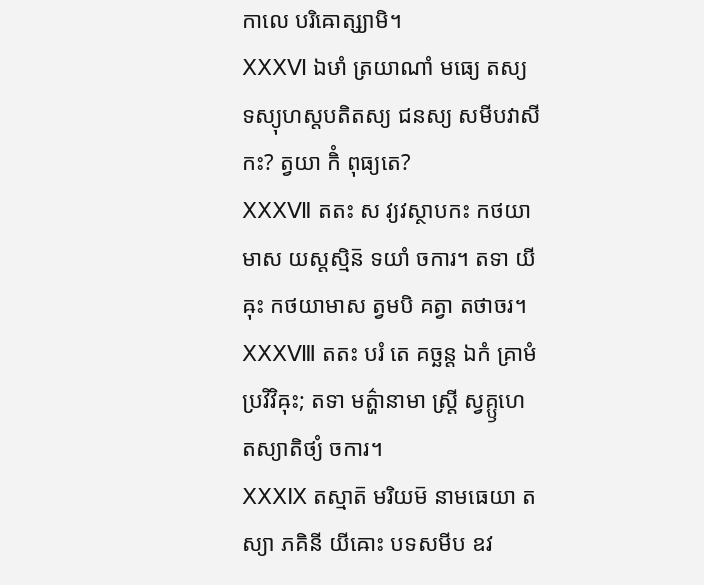កាលេ បរិឝោត្ស្យាមិ។
ⅩⅩⅩⅥ ឯឞាំ ត្រយាណាំ មធ្យេ តស្យ ទស្យុហស្តបតិតស្យ ជនស្យ សមីបវាសី កះ? ត្វយា កិំ ពុធ្យតេ?
ⅩⅩⅩⅦ តតះ ស វ្យវស្ថាបកះ កថយាមាស យស្តស្មិន៑ ទយាំ ចការ។ តទា យីឝុះ កថយាមាស ត្វមបិ គត្វា តថាចរ។
ⅩⅩⅩⅧ តតះ បរំ តេ គច្ឆន្ត ឯកំ គ្រាមំ ប្រវិវិឝុះ; តទា មត៌្ហានាមា ស្ត្រី ស្វគ្ឫហេ តស្យាតិថ្យំ ចការ។
ⅩⅩⅩⅨ តស្មាត៑ មរិយម៑ នាមធេយា តស្យា ភគិនី យីឝោះ បទសមីប ឧវ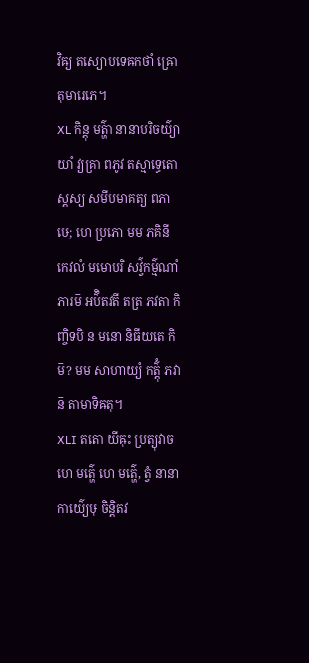វិឝ្យ តស្យោបទេឝកថាំ ឝ្រោតុមារេភេ។
ⅩⅬ កិន្តុ មត៌្ហា នានាបរិចយ៌្យាយាំ វ្យគ្រា ពភូវ តស្មាទ្ធេតោស្តស្យ សមីបមាគត្យ ពភាឞេ; ហេ ប្រភោ មម ភគិនី កេវលំ មមោបរិ សវ៌្វកម៌្មណាំ ភារម៑ អប៌ិតវតី តត្រ ភវតា កិញ្ចិទបិ ន មនោ និធីយតេ កិម៑? មម សាហាយ្យំ កត៌្តុំ ភវាន៑ តាមាទិឝតុ។
ⅩⅬⅠ តតោ យីឝុះ ប្រត្យុវាច ហេ មត៌្ហេ ហេ មត៌្ហេ, ត្វំ នានាកាយ៌្យេឞុ ចិន្តិតវ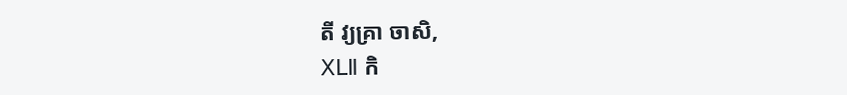តី វ្យគ្រា ចាសិ,
ⅩⅬⅡ កិ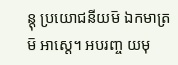ន្តុ ប្រយោជនីយម៑ ឯកមាត្រម៑ អាស្តេ។ អបរញ្ច យមុ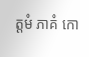ត្តមំ ភាគំ កោ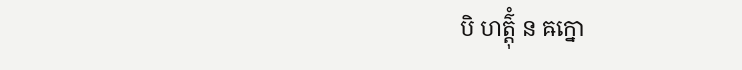បិ ហត៌្តុំ ន ឝក្នោ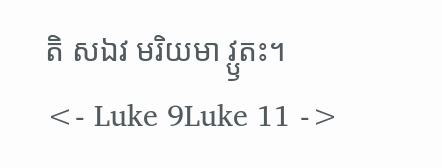តិ សឯវ មរិយមា វ្ឫតះ។
<- Luke 9Luke 11 ->